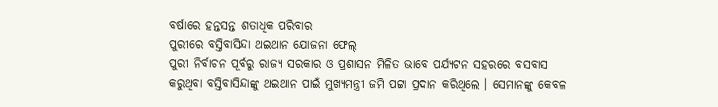ବର୍ଷାରେ ହନ୍ତସନ୍ତ ଶତାଧିକ ପରିବାର
ପୁରୀରେ ବସ୍ତିବାସିନ୍ଦା ଥଇଥାନ ଯୋଜନା ଫେଲ୍
ପୁରୀ ନିର୍ବାଚନ ପୂର୍ବରୁ ରାଜ୍ୟ ସରକାର ଓ ପ୍ରଶାସନ ମିଳିତ ଭାବେ ପର୍ଯ୍ୟଟନ ସହରରେ ବସବାସ କରୁଥିବା ବସ୍ତିବାସିନ୍ଦାଙ୍କୁ ଥଇଥାନ ପାଇଁ ମୁଖ୍ୟମନ୍ତ୍ରୀ ଜମି ପଟ୍ଟା ପ୍ରଦାନ କରିଥିଲେ । ସେମାନଙ୍କୁ କେବଳ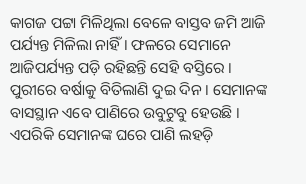କାଗଜ ପଟ୍ଟା ମିଳିଥିଲା ବେଳେ ବାସ୍ତବ ଜମି ଆଜି ପର୍ଯ୍ୟନ୍ତ ମିଳିଲା ନାହିଁ । ଫଳରେ ସେମାନେ ଆଜିପର୍ଯ୍ୟନ୍ତ ପଡ଼ି ରହିଛନ୍ତି ସେହି ବସ୍ତିରେ । ପୁରୀରେ ବର୍ଷାକୁ ବିତିଲାଣି ଦୁଇ ଦିନ । ସେମାନଙ୍କ ବାସସ୍ଥାନ ଏବେ ପାଣିରେ ଉବୁଟୁବୁ ହେଉଛି । ଏପରିକି ସେମାନଙ୍କ ଘରେ ପାଣି ଲହଡ଼ି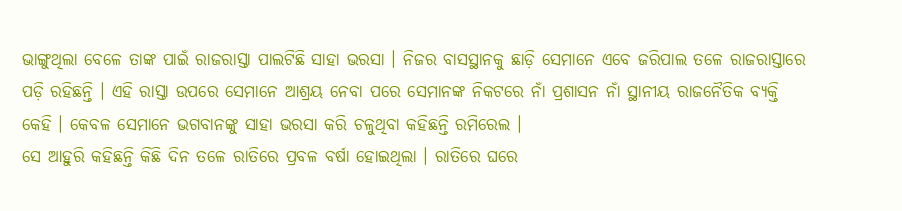ଭାଙ୍ଗୁଥିଲା ବେଳେ ତାଙ୍କ ପାଇଁ ରାଜରାସ୍ତା ପାଲଟିଛି ସାହା ଭରସା । ନିଜର ବାସସ୍ଥାନକୁ ଛାଡ଼ି ସେମାନେ ଏବେ ଜରିପାଲ ତଳେ ରାଜରାସ୍ତାରେ ପଡ଼ି ରହିଛନ୍ତି । ଏହି ରାସ୍ତା ଉପରେ ସେମାନେ ଆଶ୍ରୟ ନେବା ପରେ ସେମାନଙ୍କ ନିକଟରେ ନାଁ ପ୍ରଶାସନ ନାଁ ସ୍ଥାନୀୟ ରାଜନୈତିକ ବ୍ୟକ୍ତି କେହି । କେବଳ ସେମାନେ ଭଗବାନଙ୍କୁ ସାହା ଭରସା କରି ଚଳୁଥିବା କହିଛନ୍ତି ରମିରେଲ ।
ସେ ଆହୁରି କହିଛନ୍ତି କିଛି ଦିନ ତଳେ ରାତିରେ ପ୍ରବଳ ବର୍ଷା ହୋଇଥିଲା । ରାତିରେ ଘରେ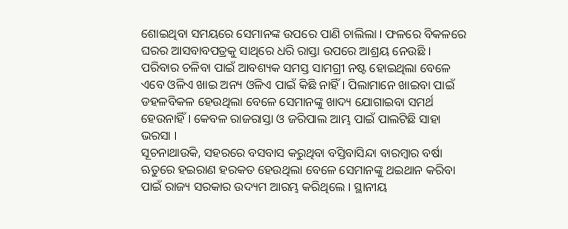ଶୋଇଥିବା ସମୟରେ ସେମାନଙ୍କ ଉପରେ ପାଣି ଚାଲିଲା । ଫଳରେ ବିକଳରେ ଘରର ଆସବାବପତ୍ରକୁ ସାଥିରେ ଧରି ରାସ୍ତା ଉପରେ ଆଶ୍ରୟ ନେଉଛି । ପରିବାର ଚଳିବା ପାଇଁ ଆବଶ୍ୟକ ସମସ୍ତ ସାମଗ୍ରୀ ନଷ୍ଟ ହୋଇଥିଲା ବେଳେ ଏବେ ଓଳିଏ ଖାଇ ଅନ୍ୟ ଓଳିଏ ପାଇଁ କିଛି ନାହିଁ । ପିଲାମାନେ ଖାଇବା ପାଇଁ ଡହଳବିକଳ ହେଉଥିଲା ବେଳେ ସେମାନଙ୍କୁ ଖାଦ୍ୟ ଯୋଗାଇବା ସମର୍ଥ ହେଉନାହିଁ । କେବଳ ରାଜରାସ୍ତା ଓ ଜରିପାଲ ଆମ୍ଭ ପାଇଁ ପାଲଟିଛି ସାହା ଭରସା ।
ସୂଚନାଥାଉିକ, ସହରରେ ବସବାସ କରୁଥିବା ବସ୍ତିବାସିନ୍ଦା ବାରମ୍ବାର ବର୍ଷା ଋତୁରେ ହଇରାଣ ହରକତ ହେଉଥିଲା ବେଳେ ସେମାନଙ୍କୁ ଥଇଥାନ କରିବା ପାଇଁ ରାଜ୍ୟ ସରକାର ଉଦ୍ୟମ ଆରମ୍ଭ କରିଥିଲେ । ସ୍ଥାନୀୟ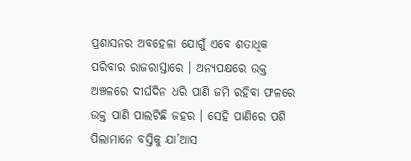ପ୍ରଶାସନର ଅବହେଳା ଯୋଗୁଁ ଏବେ ଶତାଧିକ ପରିବାର ରାଜରାସ୍ତାରେ । ଅନ୍ୟପକ୍ଷରେ ଉକ୍ତ ଅଞ୍ଚଳରେ ଦୀର୍ଘଦିନ ଧରି ପାଣି ଜମି ରହିବା ଫଳରେ ଉକ୍ତ ପାଣି ପାଲଟିଛି ଜହର । ସେହି ପାଣିରେ ପଶି ପିଲାମାନେ ବସ୍ତିକୁ ଯା’ଆସ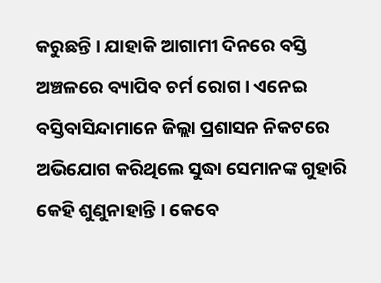କରୁଛନ୍ତି । ଯାହାକି ଆଗାମୀ ଦିନରେ ବସ୍ତି ଅଞ୍ଚଳରେ ବ୍ୟାପିବ ଚର୍ମ ରୋଗ । ଏନେଇ ବସ୍ତିବାସିନ୍ଦାମାନେ ଜିଲ୍ଲା ପ୍ରଶାସନ ନିକଟରେ ଅଭିଯୋଗ କରିଥିଲେ ସୁଦ୍ଧା ସେମାନଙ୍କ ଗୁହାରି କେହି ଶୁଣୁନାହାନ୍ତି । କେବେ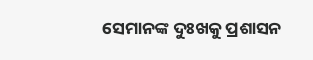ସେମାନଙ୍କ ଦୁଃଖକୁ ପ୍ରଶାସନ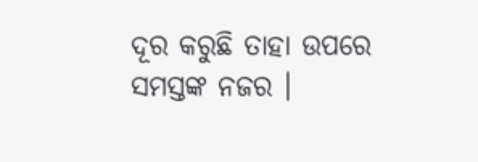ଦୂର କରୁଛି ତାହା ଉପରେ ସମସ୍ତଙ୍କ ନଜର ।